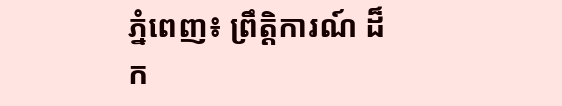ភ្នំពេញ៖ ព្រឹត្តិការណ៍ ដ៏ក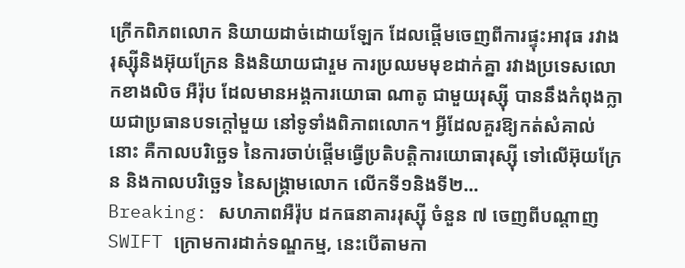ក្រើកពិភពលោក និយាយដាច់ដោយឡែក ដែលផ្ដើមចេញពីការផ្ទុះអាវុធ រវាងរុស្ស៊ីនិងអ៊ុយក្រែន និងនិយាយជារួម ការប្រឈមមុខដាក់គ្នា រវាងប្រទេសលោកខាងលិច អឺរ៉ុប ដែលមានអង្គការយោធា ណាតូ ជាមួយរុស្ស៊ី បាននឹងកំពុងក្លាយជាប្រធានបទក្ដៅមួយ នៅទូទាំងពិភាពលោក។ អ្វីដែលគួរឱ្យកត់សំគាល់នោះ គឺកាលបរិច្ឆេទ នៃការចាប់ផ្ដើមធ្វើប្រតិបត្តិការយោធារុស្ស៊ី ទៅលើអ៊ុយក្រែន និងកាលបរិច្ឆេទ នៃសង្រ្គាមលោក លើកទី១និងទី២...
Breaking: សហភាពអឺរ៉ុប ដកធនាគាររុស្ស៊ី ចំនួន ៧ ចេញពីបណ្តាញ SWIFT ក្រោមការដាក់ទណ្ឌកម្ម, នេះបើតាមកា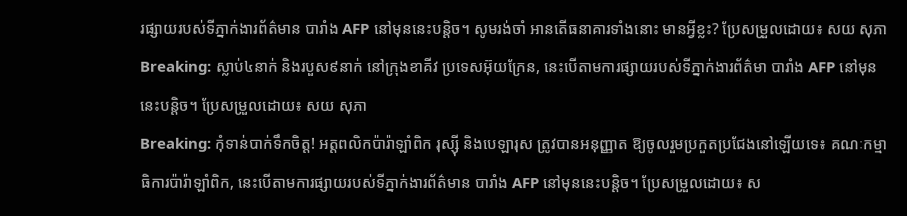រផ្សាយរបស់ទីភ្នាក់ងារព័ត៌មាន បារាំង AFP នៅមុននេះបន្តិច។ សូមរង់ចាំ អានតើធនាគារទាំងនោះ មានអ្វីខ្លះ? ប្រែសម្រួលដោយ៖ សយ សុភា
Breaking: ស្លាប់៤នាក់ និងរបួស៩នាក់ នៅក្រុងខាគីវ ប្រទេសអ៊ុយក្រែន, នេះបើតាមការផ្សាយរបស់ទីភ្នាក់ងារព័ត៌មា បារាំង AFP នៅមុននេះបន្តិច។ ប្រែសម្រួលដោយ៖ សយ សុភា
Breaking: កុំទាន់បាក់ទឹកចិត្ត! អត្តពលិកប៉ារ៉ាឡាំពិក រុស្ស៊ី និងបេឡារុស ត្រូវបានអនុញ្ញាត ឱ្យចូលរួមប្រកួតប្រជែងនៅឡើយទេ៖ គណៈកម្មាធិការប៉ារ៉ាឡាំពិក, នេះបើតាមការផ្សាយរបស់ទីភ្នាក់ងារព័ត៌មាន បារាំង AFP នៅមុននេះបន្តិច។ ប្រែសម្រួលដោយ៖ ស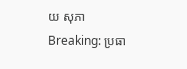យ សុភា
Breaking: ប្រធា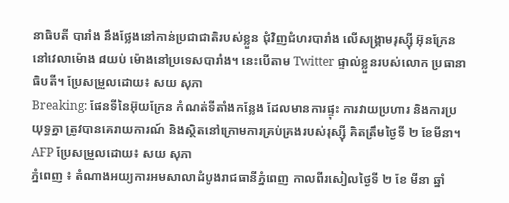នាធិបតី បារាំង នឹងថ្លែងនៅកាន់ប្រជាជាតិរបស់ខ្លួន ជុំវិញជំហរបារាំង លើសង្រ្គាមរុស្ស៊ី អ៊ុនក្រែន នៅវេលាម៉ោង ៨យប់ ម៉ោងនៅប្រទេសបារាំង។ នេះបើតាម Twitter ផ្ទាល់ខ្លួនរបស់លោក ប្រធានាធិបតី។ ប្រែសម្រួលដោយ៖ សយ សុភា
Breaking: ផែនទីនៃអ៊ុយក្រែន កំណត់ទីតាំងកន្លែង ដែលមានការផ្ទុះ ការវាយប្រហារ និងការប្រយុទ្ធគ្នា ត្រូវបានគេរាយការណ៍ និងស្ថិតនៅក្រោមការគ្រប់គ្រងរបស់រុស្ស៊ី គិតត្រឹមថ្ងៃទី ២ ខែមីនា។ AFP ប្រែសម្រួលដោយ៖ សយ សុភា
ភ្នំពេញ ៖ តំណាងអយ្យការអមសាលាដំបូងរាជធានីភ្នំពេញ កាលពីរសៀលថ្ងៃទី ២ ខែ មីនា ឆ្នាំ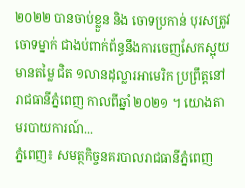២០២២ បានចាប់ខ្លួន និង ចោទប្រកាន់ បុរសត្រូវចោទម្នាក់ ជាងប់ពាក់ព័ន្ធនឹងការចេញសែកស្អុយ មានតម្លៃ ជិត ១លានដុល្លារអាមេរិក ប្រព្រឹត្តនៅរាជធានីភ្នំពេញ កាលពីឆ្នាំ ២០២១ ។ យោងតាមរបាយការណ៍...
ភ្នំពេញ៖ សមត្ថកិច្ចនគរបាលរាជធានីភ្នំពេញ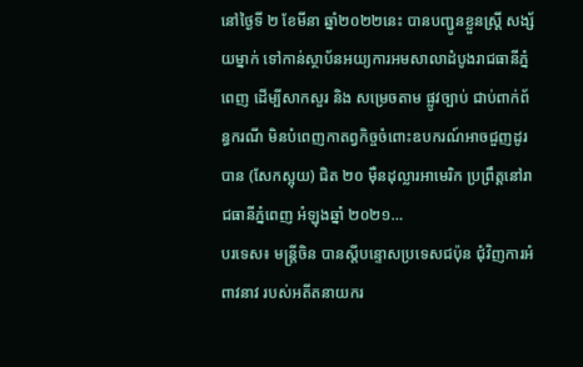នៅថ្ងៃទី ២ ខែមីនា ឆ្នាំ២០២២នេះ បានបញ្ជូនខ្លួនស្រ្តី សង្ស័យម្នាក់ ទៅកាន់ស្ថាប័នអយ្យការអមសាលាដំបូងរាជធានីភ្នំពេញ ដើម្បីសាកសួរ និង សម្រេចតាម ផ្លូវច្បាប់ ជាប់ពាក់ព័ន្ធករណី មិនបំពេញកាតព្វកិច្ចចំពោះឧបករណ៍អាចជួញដូរបាន (សែកស្អុយ) ជិត ២០ ម៉ឺនដុល្លារអាមេរិក ប្រព្រឹត្តនៅរាជធានីភ្នំពេញ អំឡុងឆ្នាំ ២០២១...
បរទេស៖ មន្ត្រីចិន បានស្តីបន្ទោសប្រទេសជប៉ុន ជុំវិញការអំពាវនាវ របស់អតីតនាយករ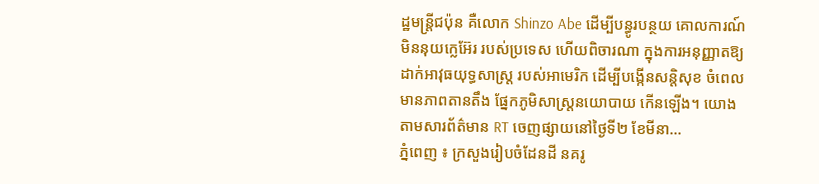ដ្ឋមន្ត្រីជប៉ុន គឺលោក Shinzo Abe ដើម្បីបន្ធូរបន្ថយ គោលការណ៍មិននុយក្លេអ៊ែរ របស់ប្រទេស ហើយពិចារណា ក្នុងការអនុញ្ញាតឱ្យដាក់អាវុធយុទ្ធសាស្ត្រ របស់អាមេរិក ដើម្បីបង្កើនសន្តិសុខ ចំពេលមានភាពតានតឹង ផ្នែកភូមិសាស្ត្រនយោបាយ កើនឡើង។ យោងតាមសារព័ត៌មាន RT ចេញផ្សាយនៅថ្ងៃទី២ ខែមីនា...
ភ្នំពេញ ៖ ក្រសួងរៀបចំដែនដី នគរូ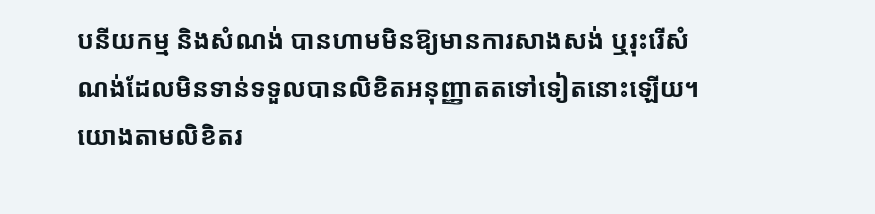បនីយកម្ម និងសំណង់ បានហាមមិនឱ្យមានការសាងសង់ ឬរុះរើសំណង់ដែលមិនទាន់ទទួលបានលិខិតអនុញ្ញាតតទៅទៀតនោះឡើយ។ យោងតាមលិខិតរ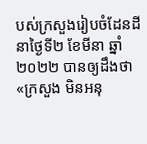បស់ក្រសួងរៀបចំដែនដី នាថ្ងៃទី២ ខែមីនា ឆ្នាំ២០២២ បានឲ្យដឹងថា «ក្រសួង មិនអនុ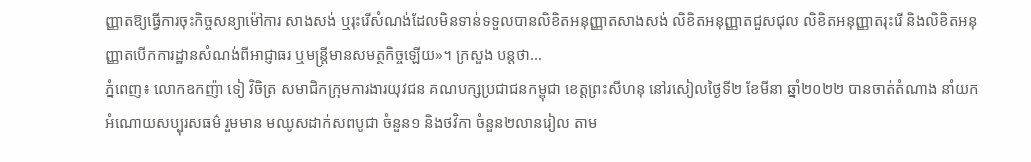ញ្ញាតឱ្យធ្វើការចុះកិច្ចសន្យាម៉ៅការ សាងសង់ ឬរុះរើសំណង់ដែលមិនទាន់ទទួលបានលិខិតអនុញ្ញាតសាងសង់ លិខិតអនុញ្ញាតជួសជុល លិខិតអនុញ្ញាតរុះរើ និងលិខិតអនុញ្ញាតបើកការដ្ឋានសំណង់ពីអាជ្ញាធរ ឬមន្ត្រីមានសមត្ថកិច្ចឡើយ»។ ក្រសួង បន្ដថា...
ភ្នំពេញ៖ លោកឧកញ៉ា ទៀ វិចិត្រ សមាជិកក្រុមការងារយុវជន គណបក្សប្រជាជនកម្ពុជា ខេត្តព្រះសីហនុ នៅរសៀលថ្ងៃទី២ ខែមីនា ឆ្នាំ២០២២ បានចាត់តំណាង នាំយកអំណោយសប្បុរសធម៌ រួមមាន មឈូសដាក់សពបូជា ចំនួន១ និងថវិកា ចំនួន២លានរៀល តាម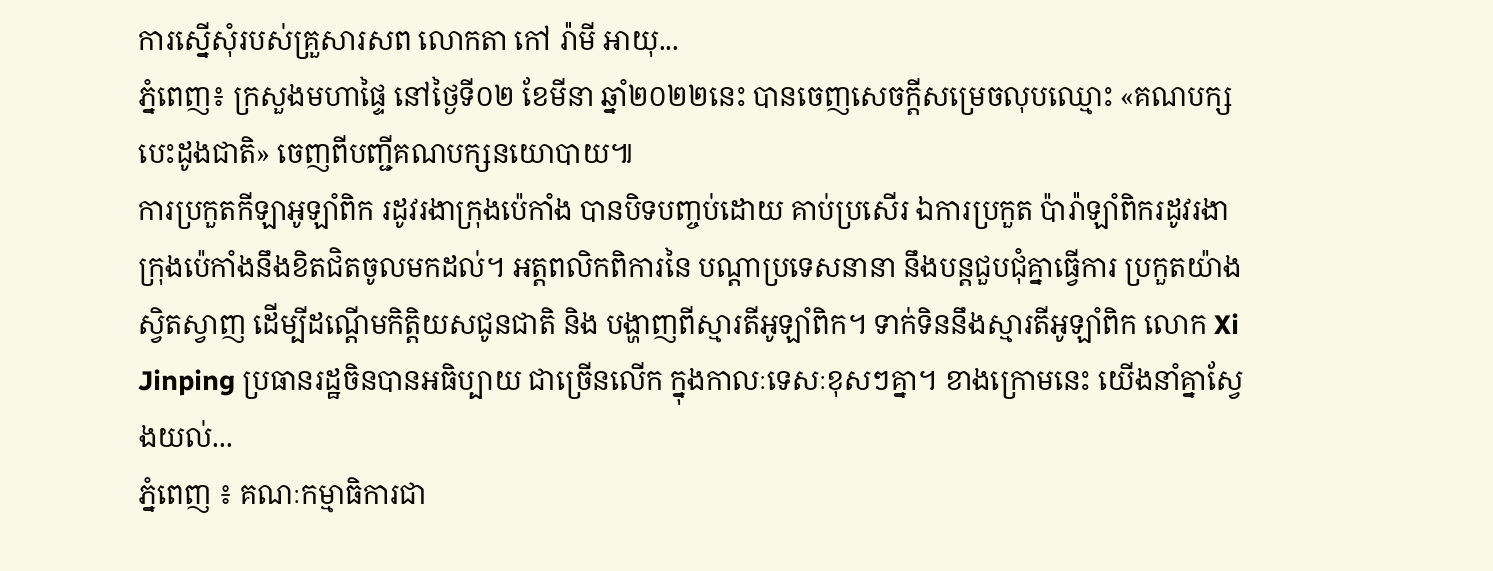ការស្នើសុំរបស់គ្រួសារសព លោកតា កៅ រ៉ាមី អាយុ...
ភ្នំពេញ៖ ក្រសួងមហាផ្ទៃ នៅថ្ងៃទី០២ ខែមីនា ឆ្នាំ២០២២នេះ បានចេញសេចក្ដីសម្រេចលុបឈ្មោះ «គណបក្សបេះដូងជាតិ» ចេញពីបញ្ជីគណបក្សនយោបាយ៕
ការប្រកួតកីឡាអូឡាំពិក រដូវរងាក្រុងប៉េកាំង បានបិទបញ្ចប់ដោយ គាប់ប្រសើរ ឯការប្រកួត ប៉ារ៉ាឡាំពិករដូវរងាក្រុងប៉េកាំងនឹងខិតជិតចូលមកដល់។ អត្តពលិកពិការនៃ បណ្តាប្រទេសនានា នឹងបន្តជួបជុំគ្នាធ្វើការ ប្រកួតយ៉ាងស្វិតស្វាញ ដើម្បីដណ្តើមកិត្តិយសជូនជាតិ និង បង្ហាញពីស្មារតីអូឡាំពិក។ ទាក់ទិននឹងស្មារតីអូឡាំពិក លោក Xi Jinping ប្រធានរដ្ឋចិនបានអធិប្បាយ ជាច្រើនលើក ក្នុងកាលៈទេសៈខុសៗគ្នា។ ខាងក្រោមនេះ យើងនាំគ្នាស្វែងយល់...
ភ្នំពេញ ៖ គណៈកម្មាធិការជា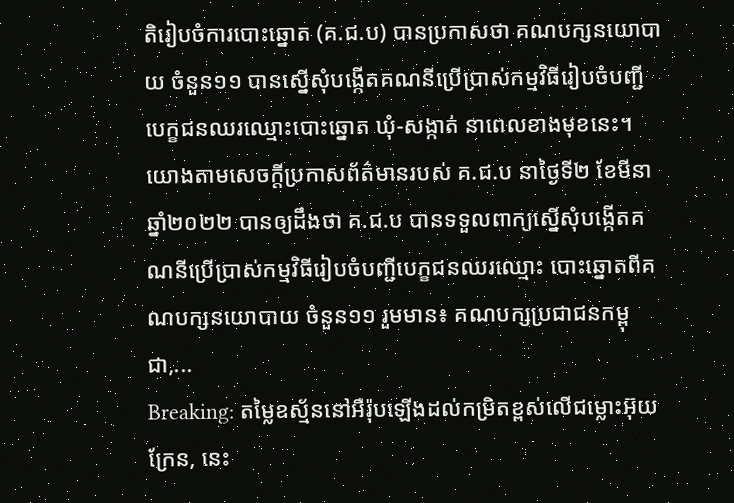តិរៀបចំការបោះឆ្នោត (គ.ជ.ប) បានប្រកាសថា គណបក្សនយោបាយ ចំនួន១១ បានស្នើសុំបង្កើតគណនីប្រើប្រាស់កម្មវិធីរៀបចំបញ្ជីបេក្ខជនឈរឈ្មោះបោះឆ្នោត ឃុំ-សង្កាត់ នាពេលខាងមុខនេះ។ យោងតាមសេចក្ដីប្រកាសព័ត៌មានរបស់ គ.ជ.ប នាថ្ងៃទី២ ខែមីនា ឆ្នាំ២០២២ បានឲ្យដឹងថា គ.ជ.ប បានទទួលពាក្យស្នើសុំបង្កើតគណនីប្រើប្រាស់កម្មវិធីរៀបចំបញ្ជីបេក្ខជនឈរឈ្មោះ បោះឆ្នោតពីគណបក្សនយោបាយ ចំនួន១១ រួមមាន៖ គណបក្សប្រជាជនកម្ពុជា,...
Breaking: តម្លៃឧស្ម័ននៅអឺរ៉ុបឡើងដល់កម្រិតខ្ពស់លើជម្លោះអ៊ុយក្រែន, នេះ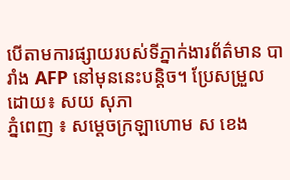បើតាមការផ្សាយរបស់ទីភ្នាក់ងារព័ត៌មាន បារាំង AFP នៅមុននេះបន្តិច។ ប្រែសម្រួលដោយ៖ សយ សុភា
ភ្នំពេញ ៖ សម្ដេចក្រឡាហោម ស ខេង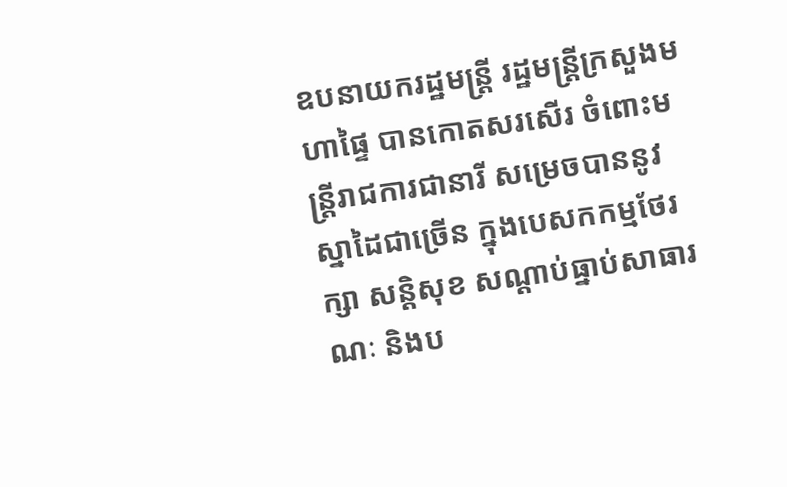ឧបនាយករដ្ឋមន្ដ្រី រដ្ឋមន្ដ្រីក្រសួងមហាផ្ទៃ បានកោតសរសើរ ចំពោះមន្ដ្រីរាជការជានារី សម្រេចបាននូវស្នាដៃជាច្រើន ក្នុងបេសកកម្មថែរក្សា សន្ដិសុខ សណ្ដាប់ធ្នាប់សាធារណៈ និងប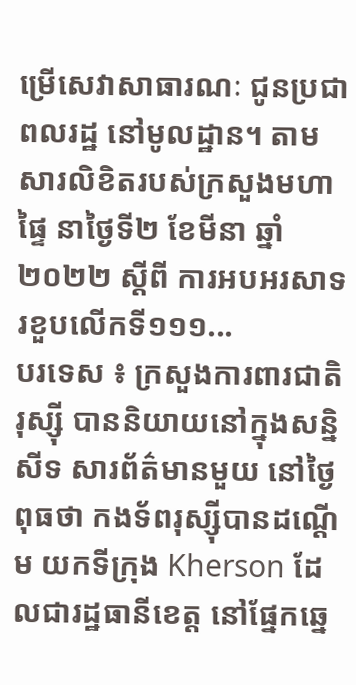ម្រើសេវាសាធារណៈ ជូនប្រជាពលរដ្ឋ នៅមូលដ្ឋាន។ តាមសារលិខិតរបស់ក្រសួងមហាផ្ទៃ នាថ្ងៃទី២ ខែមីនា ឆ្នាំ២០២២ ស្ដីពី ការអបអរសាទរខួបលើកទី១១១...
បរទេស ៖ ក្រសួងការពារជាតិរុស្ស៊ី បាននិយាយនៅក្នុងសន្និសីទ សារព័ត៌មានមួយ នៅថ្ងៃពុធថា កងទ័ពរុស្ស៊ីបានដណ្តើម យកទីក្រុង Kherson ដែលជារដ្ឋធានីខេត្ត នៅផ្នែកឆ្នេ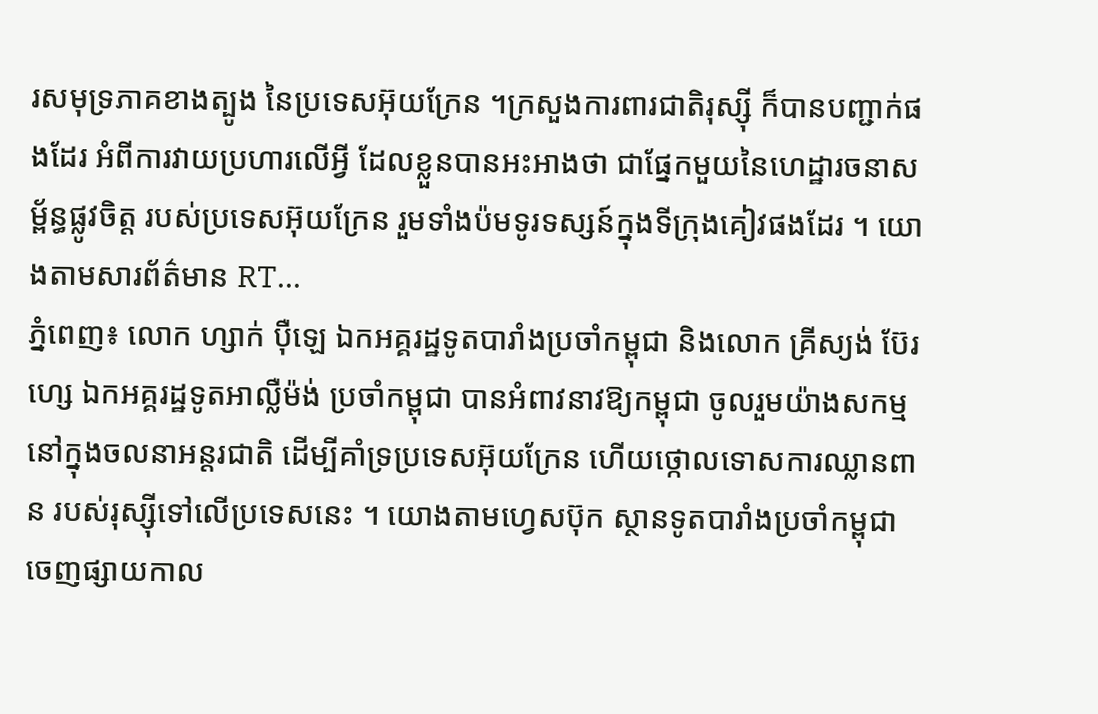រសមុទ្រភាគខាងត្បូង នៃប្រទេសអ៊ុយក្រែន ។ក្រសួងការពារជាតិរុស្ស៊ី ក៏បានបញ្ជាក់ផងដែរ អំពីការវាយប្រហារលើអ្វី ដែលខ្លួនបានអះអាងថា ជាផ្នែកមួយនៃហេដ្ឋារចនាសម្ព័ន្ធផ្លូវចិត្ត របស់ប្រទេសអ៊ុយក្រែន រួមទាំងប៉មទូរទស្សន៍ក្នុងទីក្រុងគៀវផងដែរ ។ យោងតាមសារព័ត៌មាន RT...
ភ្នំពេញ៖ លោក ហ្សាក់ ប៉ឺឡេ ឯកអគ្គរដ្ឋទូតបារាំងប្រចាំកម្ពុជា និងលោក គ្រីស្យង់ ប៊ែរហ្សេ ឯកអគ្គរដ្ឋទូតអាល្លឺម៉ង់ ប្រចាំកម្ពុជា បានអំពាវនាវឱ្យកម្ពុជា ចូលរួមយ៉ាងសកម្ម នៅក្នុងចលនាអន្តរជាតិ ដើម្បីគាំទ្រប្រទេសអ៊ុយក្រែន ហើយថ្កោលទោសការឈ្លានពាន របស់រុស្ស៊ីទៅលើប្រទេសនេះ ។ យោងតាមហ្វេសប៊ុក ស្ថានទូតបារាំងប្រចាំកម្ពុជា ចេញផ្សាយកាល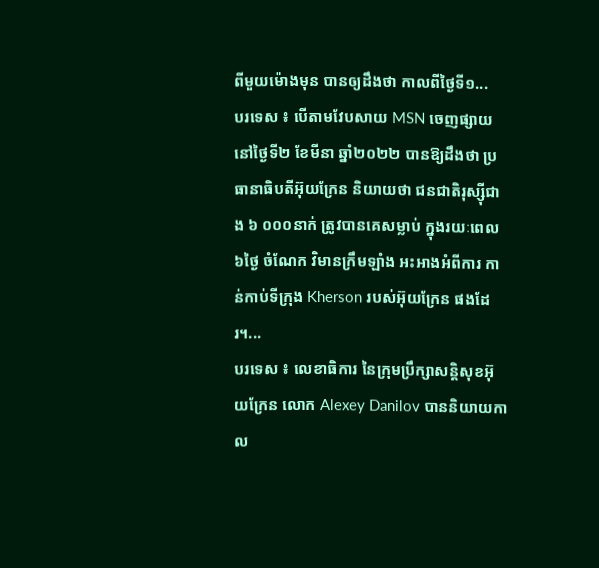ពីមួយម៉ោងមុន បានឲ្យដឹងថា កាលពីថ្ងៃទី១...
បរទេស ៖ បើតាមវែបសាយ MSN ចេញផ្សាយនៅថ្ងៃទី២ ខែមីនា ឆ្នាំ២០២២ បានឱ្យដឹងថា ប្រធានាធិបតីអ៊ុយក្រែន និយាយថា ជនជាតិរុស្ស៊ីជាង ៦ ០០០នាក់ ត្រូវបានគេសម្លាប់ ក្នុងរយៈពេល៦ថ្ងៃ ចំណែក វិមានក្រឹមឡាំង អះអាងអំពីការ កាន់កាប់ទីក្រុង Kherson របស់អ៊ុយក្រែន ផងដែរ។...
បរទេស ៖ លេខាធិការ នៃក្រុមប្រឹក្សាសន្តិសុខអ៊ុយក្រែន លោក Alexey Danilov បាននិយាយកាល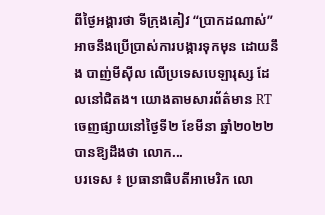ពីថ្ងៃអង្គារថា ទីក្រុងគៀវ “ប្រាកដណាស់” អាចនឹងប្រើប្រាស់ការបង្ការទុកមុន ដោយនឹង បាញ់មីស៊ីល លើប្រទេសបេឡារុស្ស ដែលនៅជិតង។ យោងតាមសារព័ត៌មាន RT ចេញផ្សាយនៅថ្ងៃទី២ ខែមីនា ឆ្នាំ២០២២ បានឱ្យដឹងថា លោក...
បរទេស ៖ ប្រធានាធិបតីអាមេរិក លោ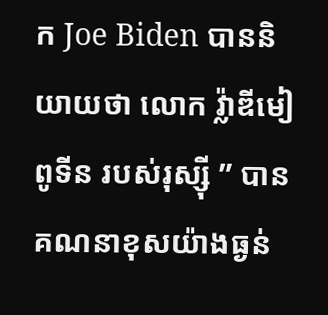ក Joe Biden បាននិយាយថា លោក វ្ល៉ាឌីមៀ ពូទីន របស់រុស្ស៊ី ” បានគណនាខុសយ៉ាងធ្ងន់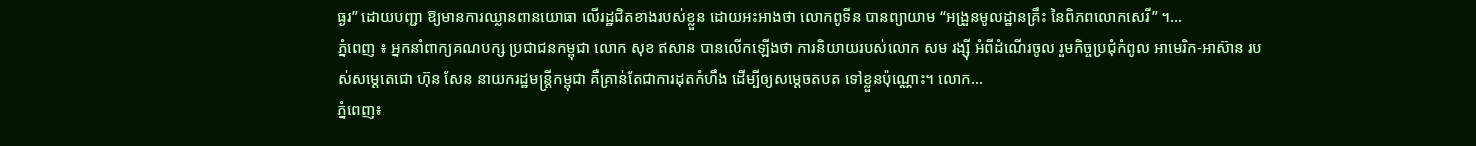ធ្ងរ” ដោយបញ្ជា ឱ្យមានការឈ្លានពានយោធា លើរដ្ឋជិតខាងរបស់ខ្លួន ដោយអះអាងថា លោកពូទីន បានព្យាយាម “អង្រួនមូលដ្ឋានគ្រឹះ នៃពិភពលោកសេរី” ។...
ភ្នំពេញ ៖ អ្នកនាំពាក្យគណបក្ស ប្រជាជនកម្ពុជា លោក សុខ ឥសាន បានលើកឡើងថា ការនិយាយរបស់លោក សម រង្ស៊ី អំពីដំណើរចូល រួមកិច្ចប្រជុំកំពូល អាមេរិក-អាស៊ាន របស់សម្តេតេជោ ហ៊ុន សែន នាយករដ្ឋមន្រ្តីកម្ពុជា គឺគ្រាន់តែជាការដុតកំហឹង ដើម្បីឲ្យសម្តេចតបត ទៅខ្លួនប៉ុណ្ណោះ។ លោក...
ភ្នំពេញ៖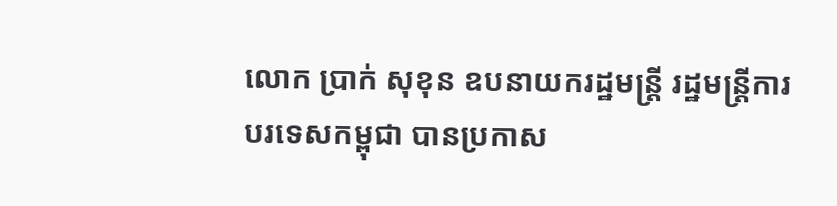លោក ប្រាក់ សុខុន ឧបនាយករដ្ឋមន្ត្រី រដ្ឋមន្ត្រីការបរទេសកម្ពុជា បានប្រកាស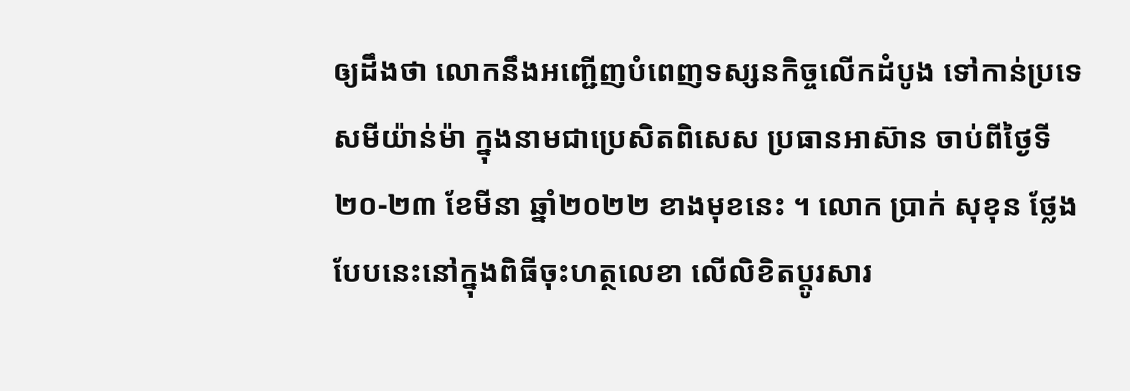ឲ្យដឹងថា លោកនឹងអញ្ជើញបំពេញទស្សនកិច្ចលើកដំបូង ទៅកាន់ប្រទេសមីយ៉ាន់ម៉ា ក្នុងនាមជាប្រេសិតពិសេស ប្រធានអាស៊ាន ចាប់ពីថ្ងៃទី២០-២៣ ខែមីនា ឆ្នាំ២០២២ ខាងមុខនេះ ។ លោក ប្រាក់ សុខុន ថ្លែងបែបនេះនៅក្នុងពិធីចុះហត្ថលេខា លើលិខិតប្ដូរសារ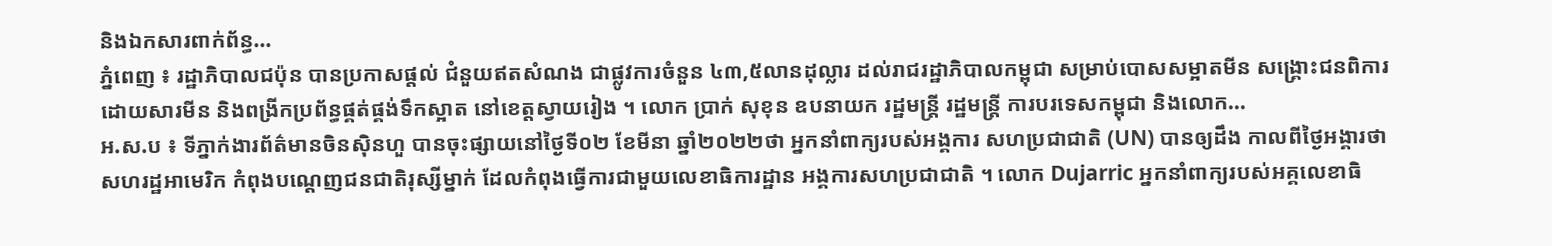និងឯកសារពាក់ព័ន្ធ...
ភ្នំពេញ ៖ រដ្ឋាភិបាលជប៉ុន បានប្រកាសផ្ដល់ ជំនួយឥតសំណង ជាផ្លូវការចំនួន ៤៣,៥លានដុល្លារ ដល់រាជរដ្ឋាភិបាលកម្ពុជា សម្រាប់បោសសម្អាតមីន សង្រ្គោះជនពិការ ដោយសារមីន និងពង្រីកប្រព័ន្ធផ្គត់ផ្គង់ទឹកស្អាត នៅខេត្តស្វាយរៀង ។ លោក ប្រាក់ សុខុន ឧបនាយក រដ្ឋមន្ត្រី រដ្ឋមន្ត្រី ការបរទេសកម្ពុជា និងលោក...
អ.ស.ប ៖ ទីភ្នាក់ងារព័ត៌មានចិនស៊ិនហួ បានចុះផ្សាយនៅថ្ងៃទី០២ ខែមីនា ឆ្នាំ២០២២ថា អ្នកនាំពាក្យរបស់អង្គការ សហប្រជាជាតិ (UN) បានឲ្យដឹង កាលពីថ្ងៃអង្គារថា សហរដ្ឋអាមេរិក កំពុងបណ្តេញជនជាតិរុស្សីម្នាក់ ដែលកំពុងធ្វើការជាមួយលេខាធិការដ្ឋាន អង្គការសហប្រជាជាតិ ។ លោក Dujarric អ្នកនាំពាក្យរបស់អគ្គលេខាធិ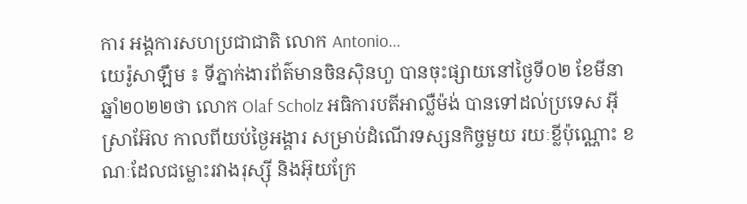ការ អង្គការសហប្រជាជាតិ លោក Antonio...
យេរ៉ូសាឡឹម ៖ ទីភ្នាក់ងារព័ត៌មានចិនស៊ិនហួ បានចុះផ្សាយនៅថ្ងៃទី០២ ខែមីនា ឆ្នាំ២០២២ថា លោក Olaf Scholz អធិការបតីអាល្លឺម៉ង់ បានទៅដល់ប្រទេស អ៊ីស្រាអ៊ែល កាលពីយប់ថ្ងៃអង្គារ សម្រាប់ដំណើរទស្សនកិច្ចមួយ រយៈខ្លីប៉ុណ្ណោះ ខណៈដែលជម្លោះរវាងរុស្ស៊ី និងអ៊ុយក្រែ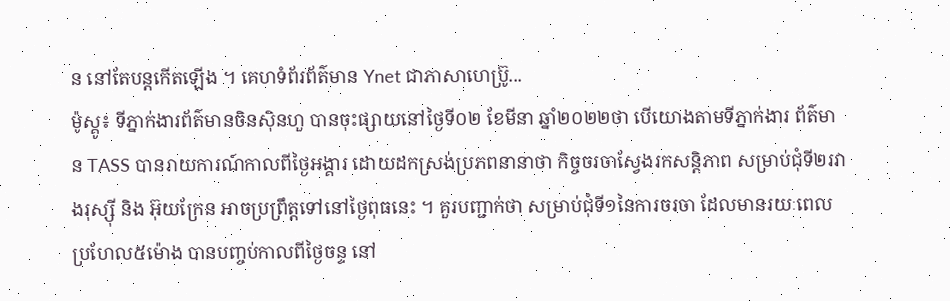ន នៅតែបន្តកើតឡើង ។ គេហទំព័រព័ត៌មាន Ynet ជាភាសាហេប្រ៊ូ...
ម៉ូស្គូ៖ ទីភ្នាក់ងារព័ត៌មានចិនស៊ិនហួ បានចុះផ្សាយនៅថ្ងៃទី០២ ខែមីនា ឆ្នាំ២០២២ថា បើយោងតាមទីភ្នាក់ងារ ព័ត៌មាន TASS បានរាយការណ៍កាលពីថ្ងៃអង្គារ ដោយដកស្រង់ប្រភពនានាថា កិច្ចចរចាស្វែងរកសន្តិភាព សម្រាប់ជុំទី២រវាងរុស្ស៊ី និង អ៊ុយក្រែន អាចប្រព្រឹត្តទៅនៅថ្ងៃពុធនេះ ។ គួរបញ្ជាក់ថា សម្រាប់ជុំទី១នៃការចរចា ដែលមានរយៈពេលប្រហែល៥ម៉ោង បានបញ្ចប់កាលពីថ្ងៃចន្ទ នៅ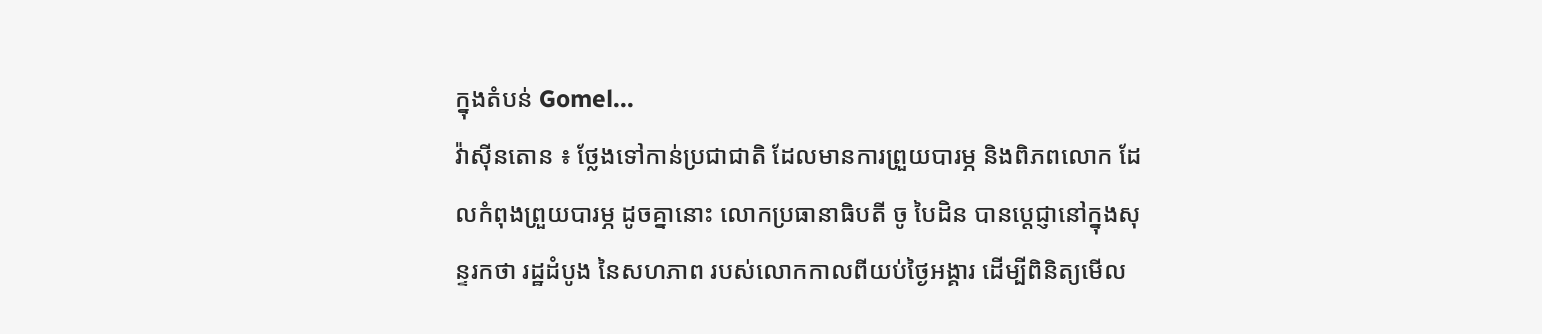ក្នុងតំបន់ Gomel...
វ៉ាស៊ីនតោន ៖ ថ្លែងទៅកាន់ប្រជាជាតិ ដែលមានការព្រួយបារម្ភ និងពិភពលោក ដែលកំពុងព្រួយបារម្ភ ដូចគ្នានោះ លោកប្រធានាធិបតី ចូ បៃដិន បានប្តេជ្ញានៅក្នុងសុន្ទរកថា រដ្ឋដំបូង នៃសហភាព របស់លោកកាលពីយប់ថ្ងៃអង្គារ ដើម្បីពិនិត្យមើល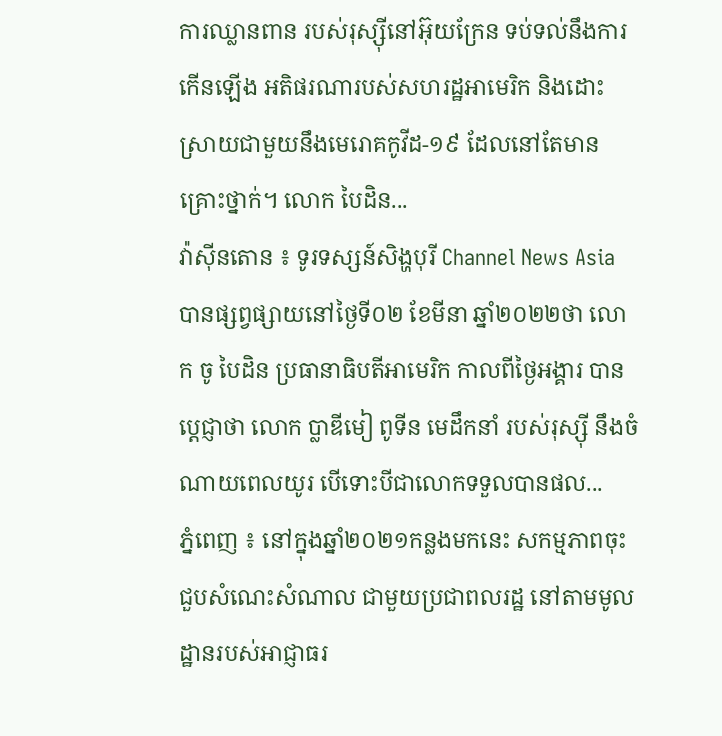ការឈ្លានពាន របស់រុស្ស៊ីនៅអ៊ុយក្រែន ទប់ទល់នឹងការកើនឡើង អតិផរណារបស់សហរដ្ឋអាមេរិក និងដោះស្រាយជាមួយនឹងមេរោគកូវីដ-១៩ ដែលនៅតែមានគ្រោះថ្នាក់។ លោក បៃដិន...
វ៉ាស៊ីនតោន ៖ ទូរទស្សន៍សិង្ហបុរី Channel News Asia បានផ្សព្វផ្សាយនៅថ្ងៃទី០២ ខែមីនា ឆ្នាំ២០២២ថា លោក ចូ បៃដិន ប្រធានាធិបតីអាមេរិក កាលពីថ្ងៃអង្គារ បានប្តេជ្ញាថា លោក ប្លាឌីមៀ ពូទីន មេដឹកនាំ របស់រុស្ស៊ី នឹងចំណាយពេលយូរ បើទោះបីជាលោកទទួលបានផល...
ភ្នំពេញ ៖ នៅក្នុងឆ្នាំ២០២១កន្លងមកនេះ សកម្មភាពចុះជួបសំណេះសំណាល ជាមួយប្រជាពលរដ្ឋ នៅតាមមូលដ្ឋានរបស់អាជ្ញាធរ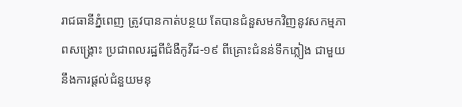រាជធានីភ្នំពេញ ត្រូវបានកាត់បន្ថយ តែបានជំនួសមកវិញនូវសកម្មភាពសង្គ្រោះ ប្រជាពលរដ្ឋពីជំងឺកូវីដ-១៩ ពីគ្រោះជំនន់ទឹកភ្លៀង ជាមួយនឹងការផ្ដល់ជំនួយមនុ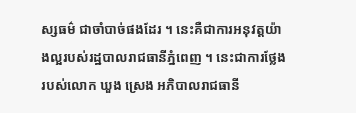ស្សធម៌ ជាចាំបាច់ផងដែរ ។ នេះគឺជាការអនុវត្តយ៉ាងល្អរបស់រដ្ឋបាលរាជធានីភ្នំពេញ ។ នេះជាការថ្លែងរបស់លោក ឃួង ស្រេង អភិបាលរាជធានី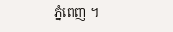ភ្នំពេញ ។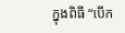ក្នុងពិធី “បើក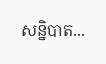សន្និបាត...